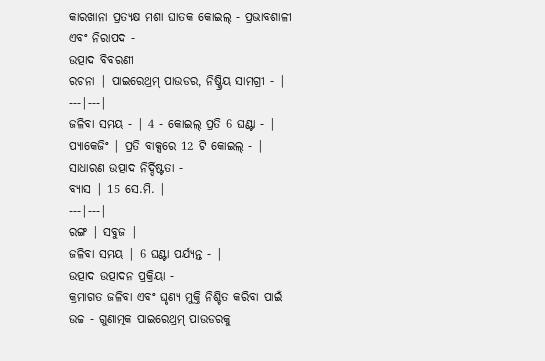କାରଖାନା ପ୍ରତ୍ୟକ୍ଷ ମଶା ଘାତକ କୋଇଲ୍ - ପ୍ରଭାବଶାଳୀ ଏବଂ ନିରାପଦ -
ଉତ୍ପାଦ ବିବରଣୀ
ରଚନା | ପାଇରେଥ୍ରମ୍ ପାଉଡର, ନିଷ୍କ୍ରିୟ ସାମଗ୍ରୀ - |
---|---|
ଜଳିବା ସମୟ - | 4 - କୋଇଲ୍ ପ୍ରତି 6 ଘଣ୍ଟା - |
ପ୍ୟାକେଜିଂ | ପ୍ରତି ବାକ୍ସରେ 12 ଟି କୋଇଲ୍ - |
ସାଧାରଣ ଉତ୍ପାଦ ନିର୍ଦ୍ଦିଷ୍ଟତା -
ବ୍ୟାସ | 15 ସେ.ମି. |
---|---|
ରଙ୍ଗ | ସବୁଜ |
ଜଳିବା ସମୟ | 6 ଘଣ୍ଟା ପର୍ଯ୍ୟନ୍ତ - |
ଉତ୍ପାଦ ଉତ୍ପାଦନ ପ୍ରକ୍ରିୟା -
କ୍ରମାଗତ ଜଳିବା ଏବଂ ଘୃଣ୍ୟ ମୁକ୍ତି ନିଶ୍ଚିତ କରିବା ପାଇଁ ଉଚ୍ଚ - ଗୁଣାତ୍ମକ ପାଇରେଥ୍ରମ୍ ପାଉଡରକୁ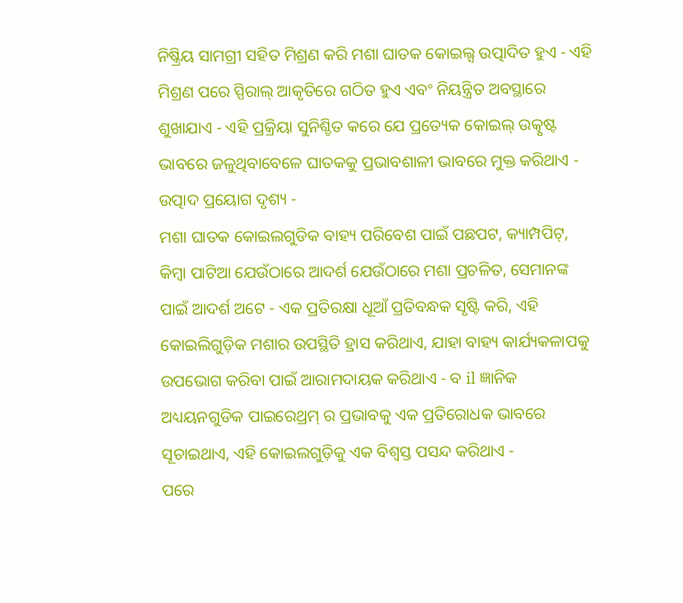ନିଷ୍କ୍ରିୟ ସାମଗ୍ରୀ ସହିତ ମିଶ୍ରଣ କରି ମଶା ଘାତକ କୋଇଲ୍ସ ଉତ୍ପାଦିତ ହୁଏ - ଏହି ମିଶ୍ରଣ ପରେ ସ୍ପିରାଲ୍ ଆକୃତିରେ ଗଠିତ ହୁଏ ଏବଂ ନିୟନ୍ତ୍ରିତ ଅବସ୍ଥାରେ ଶୁଖାଯାଏ - ଏହି ପ୍ରକ୍ରିୟା ସୁନିଶ୍ଚିତ କରେ ଯେ ପ୍ରତ୍ୟେକ କୋଇଲ୍ ଉତ୍କୃଷ୍ଟ ଭାବରେ ଜଳୁଥିବାବେଳେ ଘାତକକୁ ପ୍ରଭାବଶାଳୀ ଭାବରେ ମୁକ୍ତ କରିଥାଏ -
ଉତ୍ପାଦ ପ୍ରୟୋଗ ଦୃଶ୍ୟ -
ମଶା ଘାତକ କୋଇଲଗୁଡିକ ବାହ୍ୟ ପରିବେଶ ପାଇଁ ପଛପଟ, କ୍ୟାମ୍ପପିଟ୍, କିମ୍ବା ପାଟିଆ ଯେଉଁଠାରେ ଆଦର୍ଶ ଯେଉଁଠାରେ ମଶା ପ୍ରଚଳିତ, ସେମାନଙ୍କ ପାଇଁ ଆଦର୍ଶ ଅଟେ - ଏକ ପ୍ରତିରକ୍ଷା ଧୂଆଁ ପ୍ରତିବନ୍ଧକ ସୃଷ୍ଟି କରି, ଏହି କୋଇଲିଗୁଡ଼ିକ ମଶାର ଉପସ୍ଥିତି ହ୍ରାସ କରିଥାଏ, ଯାହା ବାହ୍ୟ କାର୍ଯ୍ୟକଳାପକୁ ଉପଭୋଗ କରିବା ପାଇଁ ଆରାମଦାୟକ କରିଥାଏ - ବ il ଜ୍ଞାନିକ ଅଧ୍ୟୟନଗୁଡିକ ପାଇରେଥ୍ରମ୍ ର ପ୍ରଭାବକୁ ଏକ ପ୍ରତିରୋଧକ ଭାବରେ ସୂଚାଇଥାଏ, ଏହି କୋଇଲଗୁଡ଼ିକୁ ଏକ ବିଶ୍ୱସ୍ତ ପସନ୍ଦ କରିଥାଏ -
ପରେ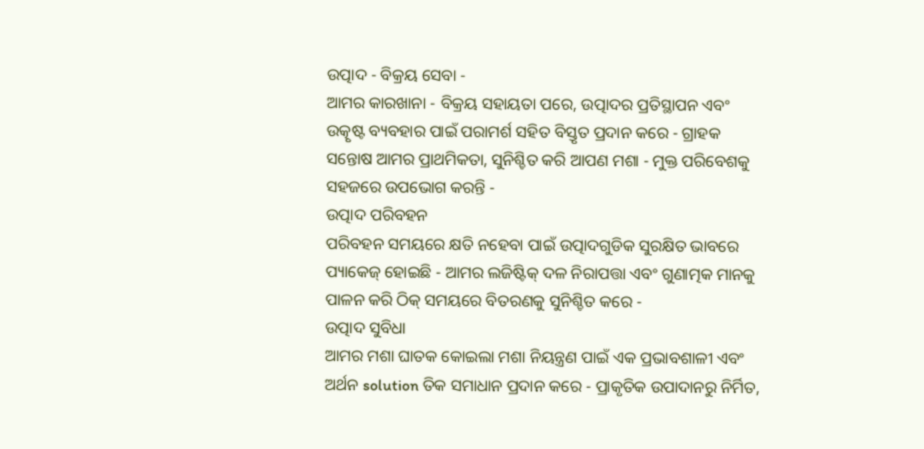ଉତ୍ପାଦ - ବିକ୍ରୟ ସେବା -
ଆମର କାରଖାନା - ବିକ୍ରୟ ସହାୟତା ପରେ, ଉତ୍ପାଦର ପ୍ରତିସ୍ଥାପନ ଏବଂ ଉତ୍କୃଷ୍ଟ ବ୍ୟବହାର ପାଇଁ ପରାମର୍ଶ ସହିତ ବିସ୍ତୃତ ପ୍ରଦାନ କରେ - ଗ୍ରାହକ ସନ୍ତୋଷ ଆମର ପ୍ରାଥମିକତା, ସୁନିଶ୍ଚିତ କରି ଆପଣ ମଶା - ମୁକ୍ତ ପରିବେଶକୁ ସହଜରେ ଉପଭୋଗ କରନ୍ତି -
ଉତ୍ପାଦ ପରିବହନ
ପରିବହନ ସମୟରେ କ୍ଷତି ନହେବା ପାଇଁ ଉତ୍ପାଦଗୁଡିକ ସୁରକ୍ଷିତ ଭାବରେ ପ୍ୟାକେଜ୍ ହୋଇଛି - ଆମର ଲଜିଷ୍ଟିକ୍ ଦଳ ନିରାପତ୍ତା ଏବଂ ଗୁଣାତ୍ମକ ମାନକୁ ପାଳନ କରି ଠିକ୍ ସମୟରେ ବିତରଣକୁ ସୁନିଶ୍ଚିତ କରେ -
ଉତ୍ପାଦ ସୁବିଧା
ଆମର ମଶା ଘାତକ କୋଇଲା ମଶା ନିୟନ୍ତ୍ରଣ ପାଇଁ ଏକ ପ୍ରଭାବଶାଳୀ ଏବଂ ଅର୍ଥନ solution ତିକ ସମାଧାନ ପ୍ରଦାନ କରେ - ପ୍ରାକୃତିକ ଉପାଦାନରୁ ନିର୍ମିତ,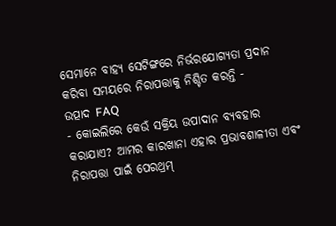ସେମାନେ ବାହ୍ୟ ସେଟିଙ୍ଗରେ ନିର୍ଭରଯୋଗ୍ୟତା ପ୍ରଦାନ କରିବା ସମୟରେ ନିରାପତ୍ତାକୁ ନିଶ୍ଚିତ କରନ୍ତି -
ଉତ୍ପାଦ FAQ
- କୋଇଲିରେ କେଉଁ ସକ୍ରିୟ ଉପାଦାନ ବ୍ୟବହାର କରାଯାଏ? ଆମର କାରଖାନା ଏହାର ପ୍ରଭାବଶାଳୀତା ଏବଂ ନିରାପତ୍ତା ପାଇଁ ପେରଥ୍ରମ୍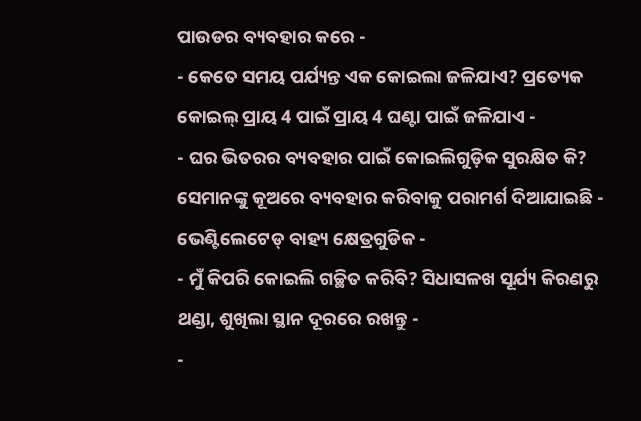ପାଉଡର ବ୍ୟବହାର କରେ -
- କେତେ ସମୟ ପର୍ଯ୍ୟନ୍ତ ଏକ କୋଇଲା ଜଳିଯାଏ? ପ୍ରତ୍ୟେକ କୋଇଲ୍ ପ୍ରାୟ 4 ପାଇଁ ପ୍ରାୟ 4 ଘଣ୍ଟା ପାଇଁ ଜଳିଯାଏ -
- ଘର ଭିତରର ବ୍ୟବହାର ପାଇଁ କୋଇଲିଗୁଡ଼ିକ ସୁରକ୍ଷିତ କି? ସେମାନଙ୍କୁ କୂଅରେ ବ୍ୟବହାର କରିବାକୁ ପରାମର୍ଶ ଦିଆଯାଇଛି - ଭେଣ୍ଟିଲେଟେଡ୍ ବାହ୍ୟ କ୍ଷେତ୍ରଗୁଡିକ -
- ମୁଁ କିପରି କୋଇଲି ଗଚ୍ଛିତ କରିବି? ସିଧାସଳଖ ସୂର୍ଯ୍ୟ କିରଣରୁ ଥଣ୍ଡା, ଶୁଖିଲା ସ୍ଥାନ ଦୂରରେ ରଖନ୍ତୁ -
-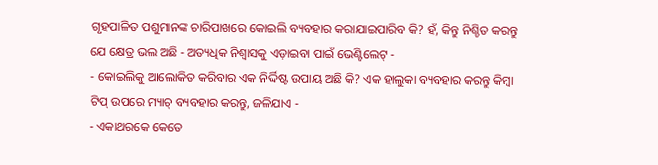ଗୃହପାଳିତ ପଶୁମାନଙ୍କ ଚାରିପାଖରେ କୋଇଲି ବ୍ୟବହାର କରାଯାଇପାରିବ କି? ହଁ, କିନ୍ତୁ ନିଶ୍ଚିତ କରନ୍ତୁ ଯେ କ୍ଷେତ୍ର ଭଲ ଅଛି - ଅତ୍ୟଧିକ ନିଶ୍ୱାସକୁ ଏଡ଼ାଇବା ପାଇଁ ଭେଣ୍ଟିଲେଟ୍ -
- କୋଇଲିକୁ ଆଲୋକିତ କରିବାର ଏକ ନିର୍ଦ୍ଦିଷ୍ଟ ଉପାୟ ଅଛି କି? ଏକ ହାଲୁକା ବ୍ୟବହାର କରନ୍ତୁ କିମ୍ବା ଟିପ୍ ଉପରେ ମ୍ୟାଚ୍ ବ୍ୟବହାର କରନ୍ତୁ, ଜଳିଯାଏ -
- ଏକାଥରକେ କେତେ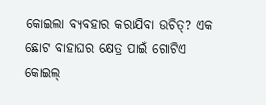କୋଇଲା ବ୍ୟବହାର କରାଯିବା ଉଚିତ୍? ଏକ ଛୋଟ ବାହାଘର କ୍ଷେତ୍ର ପାଇଁ ଗୋଟିଏ କୋଇଲ୍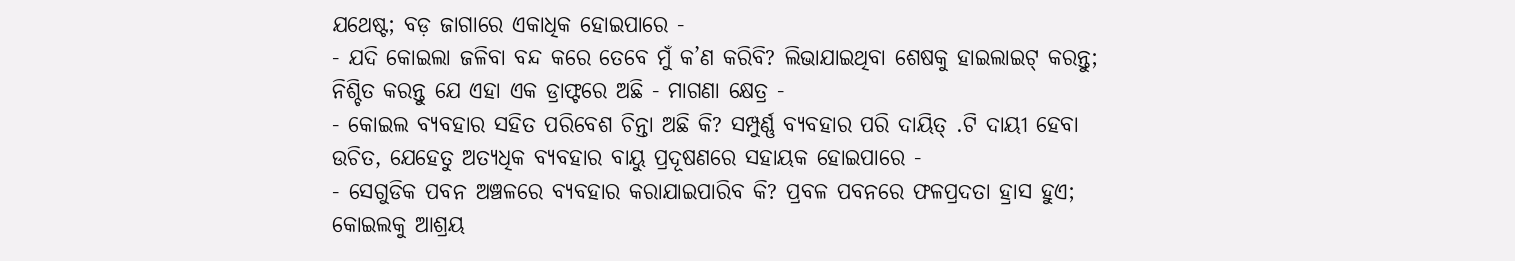ଯଥେଷ୍ଟ; ବଡ଼ ଜାଗାରେ ଏକାଧିକ ହୋଇପାରେ -
- ଯଦି କୋଇଲା ଜଳିବା ବନ୍ଦ କରେ ତେବେ ମୁଁ କ’ଣ କରିବି? ଲିଭାଯାଇଥିବା ଶେଷକୁ ହାଇଲାଇଟ୍ କରନ୍ତୁ; ନିଶ୍ଚିତ କରନ୍ତୁ ଯେ ଏହା ଏକ ଡ୍ରାଫ୍ଟରେ ଅଛି - ମାଗଣା କ୍ଷେତ୍ର -
- କୋଇଲ ବ୍ୟବହାର ସହିତ ପରିବେଶ ଚିନ୍ତା ଅଛି କି? ସମ୍ପୁର୍ଣ୍ଣ ବ୍ୟବହାର ପରି ଦାୟିତ୍ .ଟି ଦାୟୀ ହେବା ଉଚିତ, ଯେହେତୁ ଅତ୍ୟଧିକ ବ୍ୟବହାର ବାୟୁ ପ୍ରଦୂଷଣରେ ସହାୟକ ହୋଇପାରେ -
- ସେଗୁଡିକ ପବନ ଅଞ୍ଚଳରେ ବ୍ୟବହାର କରାଯାଇପାରିବ କି? ପ୍ରବଳ ପବନରେ ଫଳପ୍ରଦତା ହ୍ରାସ ହୁଏ; କୋଇଲକୁ ଆଶ୍ରୟ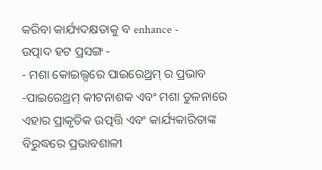କରିବା କାର୍ଯ୍ୟଦକ୍ଷତାକୁ ବ enhance -
ଉତ୍ପାଦ ହଟ ପ୍ରସଙ୍ଗ -
- ମଶା କୋଇଲ୍ସରେ ପାଇରେଥ୍ରମ୍ ର ପ୍ରଭାବ -ପାଇରେଥ୍ରମ୍ କୀଟନାଶକ ଏବଂ ମଶା ତୁଳନାରେ ଏହାର ପ୍ରାକୃତିକ ଉତ୍ପତ୍ତି ଏବଂ କାର୍ଯ୍ୟକାରିତାଙ୍କ ବିରୁଦ୍ଧରେ ପ୍ରଭାବଶାଳୀ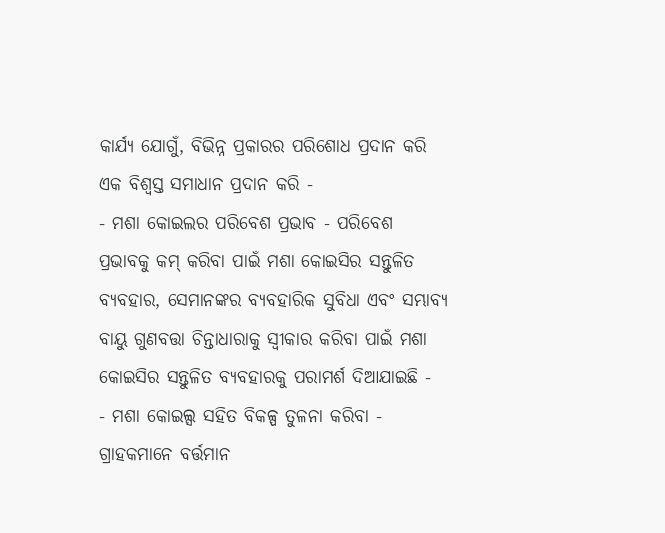କାର୍ଯ୍ୟ ଯୋଗୁଁ, ବିଭିନ୍ନ ପ୍ରକାରର ପରିଶୋଧ ପ୍ରଦାନ କରି ଏକ ବିଶ୍ୱସ୍ତ ସମାଧାନ ପ୍ରଦାନ କରି -
- ମଶା କୋଇଲର ପରିବେଶ ପ୍ରଭାବ - ପରିବେଶ ପ୍ରଭାବକୁ କମ୍ କରିବା ପାଇଁ ମଶା କୋଇସିର ସନ୍ତୁଳିତ ବ୍ୟବହାର, ସେମାନଙ୍କର ବ୍ୟବହାରିକ ସୁବିଧା ଏବଂ ସମ୍ଭାବ୍ୟ ବାୟୁ ଗୁଣବତ୍ତା ଚିନ୍ତାଧାରାକୁ ସ୍ୱୀକାର କରିବା ପାଇଁ ମଶା କୋଇସିର ସନ୍ତୁଳିତ ବ୍ୟବହାରକୁ ପରାମର୍ଶ ଦିଆଯାଇଛି -
- ମଶା କୋଇଲ୍ସ ସହିତ ବିକଳ୍ପ ତୁଳନା କରିବା - ଗ୍ରାହକମାନେ ବର୍ତ୍ତମାନ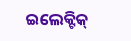ଇଲେକ୍ଟିକ୍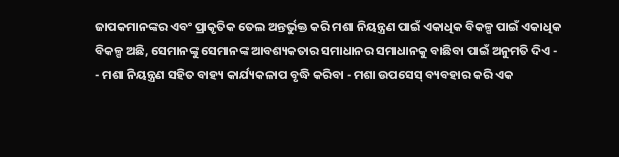ଜାପକମାନଙ୍କର ଏବଂ ପ୍ରାକୃତିକ ତେଲ ଅନ୍ତର୍ଭୁକ୍ତ କରି ମଶା ନିୟନ୍ତ୍ରଣ ପାଇଁ ଏକାଧିକ ବିକଳ୍ପ ପାଇଁ ଏକାଧିକ ବିକଳ୍ପ ଅଛି, ସେମାନଙ୍କୁ ସେମାନଙ୍କ ଆବଶ୍ୟକତାର ସମାଧାନର ସମାଧାନକୁ ବାଛିବା ପାଇଁ ଅନୁମତି ଦିଏ -
- ମଶା ନିୟନ୍ତ୍ରଣ ସହିତ ବାହ୍ୟ କାର୍ଯ୍ୟକଳାପ ବୃଦ୍ଧି କରିବା - ମଶା ଉପସେସ୍ ବ୍ୟବହାର କରି ଏକ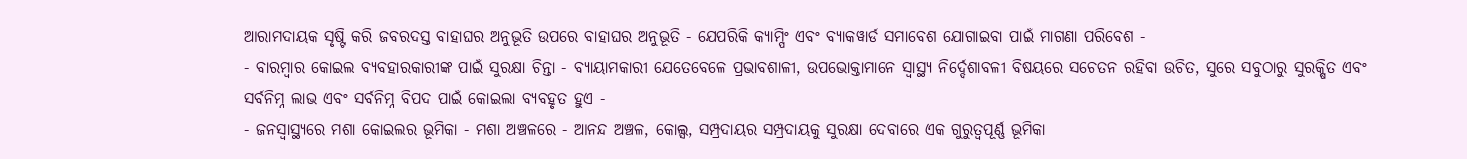ଆରାମଦାୟକ ସୃଷ୍ଟି କରି ଜବରଦସ୍ତ ବାହାଘର ଅନୁଭୂତି ଉପରେ ବାହାଘର ଅନୁଭୂତି - ଯେପରିକି କ୍ୟାମ୍ପିଂ ଏବଂ ବ୍ୟାକୱାର୍ଡ ସମାବେଶ ଯୋଗାଇବା ପାଇଁ ମାଗଣା ପରିବେଶ -
- ବାରମ୍ବାର କୋଇଲ ବ୍ୟବହାରକାରୀଙ୍କ ପାଇଁ ସୁରକ୍ଷା ଚିନ୍ତା - ବ୍ୟାୟାମକାରୀ ଯେତେବେଳେ ପ୍ରଭାବଶାଳୀ, ଉପଭୋକ୍ତାମାନେ ସ୍ୱାସ୍ଥ୍ୟ ନିର୍ଦ୍ଦେଶାବଳୀ ବିଷୟରେ ସଚେତନ ରହିବା ଉଚିତ, ସୁରେ ସବୁଠାରୁ ସୁରକ୍ଷିତ ଏବଂ ସର୍ବନିମ୍ନ ଲାଭ ଏବଂ ସର୍ବନିମ୍ନ ବିପଦ ପାଇଁ କୋଇଲା ବ୍ୟବହୃତ ହୁଏ -
- ଜନସ୍ୱାସ୍ଥ୍ୟରେ ମଶା କୋଇଲର ଭୂମିକା - ମଶା ଅଞ୍ଚଳରେ - ଆନନ୍ଦ ଅଞ୍ଚଳ, କୋଲ୍ସ, ସମ୍ପ୍ରଦାୟର ସମ୍ପ୍ରଦାୟକୁ ସୁରକ୍ଷା ଦେବାରେ ଏକ ଗୁରୁତ୍ୱପୂର୍ଣ୍ଣ ଭୂମିକା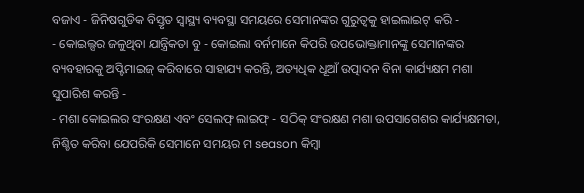ବଜାଏ - ଜିନିଷଗୁଡିକ ବିସ୍ତୃତ ସ୍ୱାସ୍ଥ୍ୟ ବ୍ୟବସ୍ଥା ସମୟରେ ସେମାନଙ୍କର ଗୁରୁତ୍ୱକୁ ହାଇଲାଇଟ୍ କରି -
- କୋଇଲ୍ସର ଜଳୁଥିବା ଯାନ୍ତ୍ରିକତା ବୁ - କୋଇଲା ବର୍ନମାନେ କିପରି ଉପଭୋକ୍ତାମାନଙ୍କୁ ସେମାନଙ୍କର ବ୍ୟବହାରକୁ ଅପ୍ଟିମାଇଜ୍ କରିବାରେ ସାହାଯ୍ୟ କରନ୍ତି, ଅତ୍ୟଧିକ ଧୂଆଁ ଉତ୍ପାଦନ ବିନା କାର୍ଯ୍ୟକ୍ଷମ ମଶା ସୁପାରିଶ କରନ୍ତି -
- ମଶା କୋଇଲର ସଂରକ୍ଷଣ ଏବଂ ସେଲଫ୍ ଲାଇଫ୍ - ସଠିକ୍ ସଂରକ୍ଷଣ ମଶା ଉପସାଗେଶର କାର୍ଯ୍ୟକ୍ଷମତା, ନିଶ୍ଚିତ କରିବା ଯେପରିକି ସେମାନେ ସମୟର ମ season କିମ୍ବା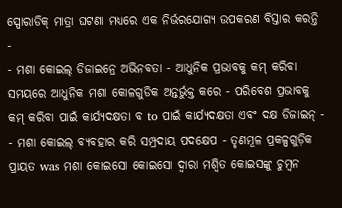ସ୍ପୋରାଡିକ୍ ମାତ୍ରା ଘଟଣା ମଧ୍ୟରେ ଏକ ନିର୍ଭରଯୋଗ୍ୟ ଉପକରଣ ବିସ୍ତାର କରନ୍ତି -
- ମଶା କୋଇଲ୍ ଡିଜାଇନ୍ରେ ଅଭିନବତା - ଆଧୁନିକ ପ୍ରଭାବକୁ କମ୍ କରିବା ସମୟରେ ଆଧୁନିକ ମଶା କୋଳଗୁଡିକ ଅନ୍ତର୍ଭୁକ୍ତ କରେ - ପରିବେଶ ପ୍ରଭାବକୁ କମ୍ କରିବା ପାଇଁ କାର୍ଯ୍ୟଦକ୍ଷତା ବ to ପାଇଁ କାର୍ଯ୍ୟଦକ୍ଷତା ଏବଂ ଦକ୍ଷ ଡିଜାଇନ୍ -
- ମଶା କୋଇଲ୍ ବ୍ୟବହାର କରି ସମ୍ପ୍ରଦାୟ ପଦକ୍ଷେପ - ତୃଣମୂଳ ପ୍ରକଳ୍ପଗୁଡ଼ିକ ପ୍ରାୟତ was ମଶା କୋଇସୋ କୋଇସୋ ଦ୍ୱାରା ମଶ୍ୱିତ କୋଇସଙ୍କୁ ଚୁମ୍ବନ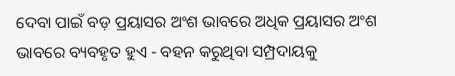ଦେବା ପାଇଁ ବଡ଼ ପ୍ରୟାସର ଅଂଶ ଭାବରେ ଅଧିକ ପ୍ରୟାସର ଅଂଶ ଭାବରେ ବ୍ୟବହୃତ ହୁଏ - ବହନ କରୁଥିବା ସମ୍ପ୍ରଦାୟକୁ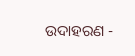ଉଦାହରଣ -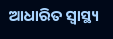ଆଧାରିତ ସ୍ୱାସ୍ଥ୍ୟ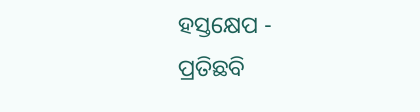ହସ୍ତକ୍ଷେପ -
ପ୍ରତିଛବି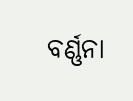ବର୍ଣ୍ଣନା